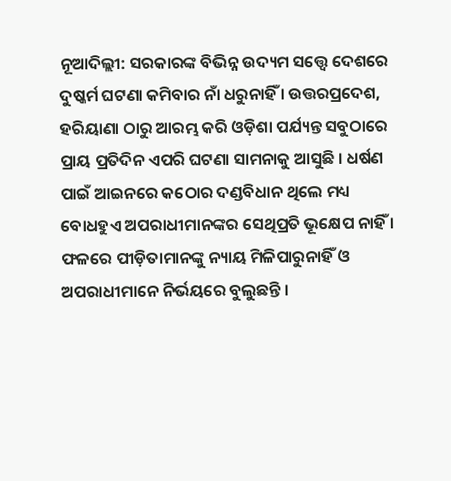ନୂଆଦିଲ୍ଲୀ: ସରକାରଙ୍କ ବିଭିନ୍ନ ଉଦ୍ୟମ ସତ୍ତ୍ୱେ ଦେଶରେ ଦୁଷ୍କର୍ମ ଘଟଣା କମିବାର ନାଁ ଧରୁନାହିଁ । ଉତ୍ତରପ୍ରଦେଶ, ହରିୟାଣା ଠାରୁ ଆରମ୍ଭ କରି ଓଡ଼ିଶା ପର୍ଯ୍ୟନ୍ତ ସବୁଠାରେ ପ୍ରାୟ ପ୍ରତିଦିନ ଏପରି ଘଟଣା ସାମନାକୁ ଆସୁଛି । ଧର୍ଷଣ ପାଇଁ ଆଇନରେ କଠୋର ଦଣ୍ଡବିଧାନ ଥିଲେ ମଧ୍ୟ ବୋଧହୁଏ ଅପରାଧୀମାନଙ୍କର ସେଥିପ୍ରତି ଭୂକ୍ଷେପ ନାହିଁ । ଫଳରେ ପୀଡ଼ିତାମାନଙ୍କୁ ନ୍ୟାୟ ମିଳିପାରୁନାହିଁ ଓ ଅପରାଧୀମାନେ ନିର୍ଭୟରେ ବୁଲୁଛନ୍ତି ।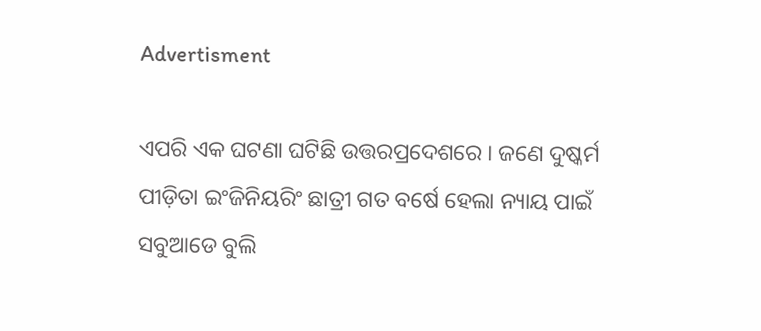Advertisment

ଏପରି ଏକ ଘଟଣା ଘଟିଛି ଉତ୍ତରପ୍ରଦେଶରେ । ଜଣେ ଦୁଷ୍କର୍ମ ପୀଡ଼ିତା ଇଂଜିନିୟରିଂ ଛାତ୍ରୀ ଗତ ବର୍ଷେ ହେଲା ନ୍ୟାୟ ପାଇଁ ସବୁଆଡେ ବୁଲି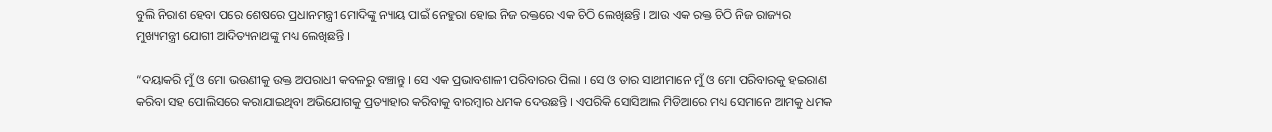ବୁଲି ନିରାଶ ହେବା ପରେ ଶେଷରେ ପ୍ରଧାନମନ୍ତ୍ରୀ ମୋଦିଙ୍କୁ ନ୍ୟାୟ ପାଇଁ ନେହୁରା ହୋଇ ନିଜ ରକ୍ତରେ ଏକ ଚିଠି ଲେଖିଛନ୍ତି । ଆଉ ଏକ ରକ୍ତ ଚିଠି ନିଜ ରାଜ୍ୟର ମୁଖ୍ୟମନ୍ତ୍ରୀ ଯୋଗୀ ଆଦିତ୍ୟନାଥଙ୍କୁ ମଧ୍ୟ ଲେଖିଛନ୍ତି ।

“ଦୟାକରି ମୁଁ ଓ ମୋ ଭଉଣୀକୁ ଉକ୍ତ ଅପରାଧୀ କବଳରୁ ବଞ୍ଚାନ୍ତୁ । ସେ ଏକ ପ୍ରଭାବଶାଳୀ ପରିବାରର ପିଲା । ସେ ଓ ତାର ସାଥୀମାନେ ମୁଁ ଓ ମୋ ପରିବାରକୁ ହଇରାଣ କରିବା ସହ ପୋଲିସରେ କରାଯାଇଥିବା ଅଭିଯୋଗକୁ ପ୍ରତ୍ୟାହାର କରିବାକୁ ବାରମ୍ବାର ଧମକ ଦେଉଛନ୍ତି । ଏପରିକି ସୋସିଆଲ ମିଡିଆରେ ମଧ୍ୟ ସେମାନେ ଆମକୁ ଧମକ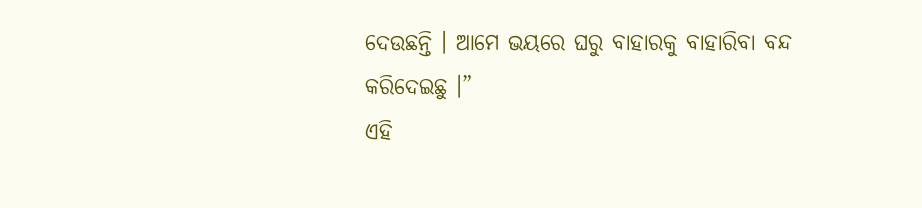ଦେଉଛନ୍ତି । ଆମେ ଭୟରେ ଘରୁ ବାହାରକୁ ବାହାରିବା ବନ୍ଦ କରିଦେଇଛୁ ।”
ଏହି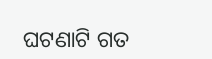ଘଟଣାଟି ଗତ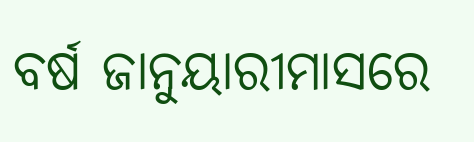ବର୍ଷ ଜାନୁୟାରୀମାସରେ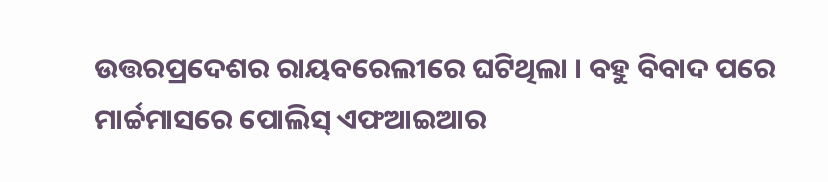ଉତ୍ତରପ୍ରଦେଶର ରାୟବରେଲୀରେ ଘଟିଥିଲା । ବହୁ ବିବାଦ ପରେ ମାର୍ଚ୍ଚମାସରେ ପୋଲିସ୍‌ ଏଫଆଇଆର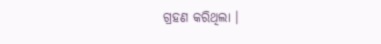ଗ୍ରହଣ କରିଥିଲା ।